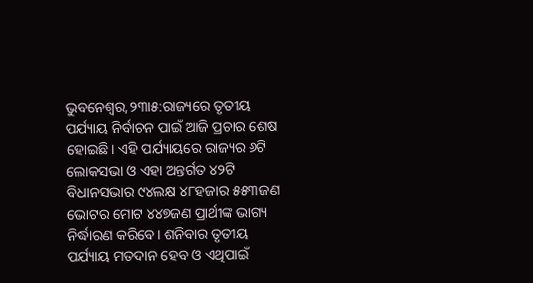ଭୁବନେଶ୍ୱର,୨୩ା୫:ରାଜ୍ୟରେ ତୃତୀୟ ପର୍ଯ୍ୟାୟ ନିର୍ବାଚନ ପାଇଁ ଆଜି ପ୍ରଚାର ଶେଷ ହୋଇଛି। ଏହି ପର୍ଯ୍ୟାୟରେ ରାଜ୍ୟର ୬ଟି ଲୋକସଭା ଓ ଏହା ଅନ୍ତର୍ଗତ ୪୨ଟି ବିଧାନସଭାର ୯୪ଲକ୍ଷ ୪୮ହଜାର ୫୫୩ଜଣ ଭୋଟର ମୋଟ ୪୪୭ଜଣ ପ୍ରାର୍ଥୀଙ୍କ ଭାଗ୍ୟ ନିର୍ଦ୍ଧାରଣ କରିବେ। ଶନିବାର ତୃତୀୟ ପର୍ଯ୍ୟାୟ ମତଦାନ ହେବ ଓ ଏଥିପାଇଁ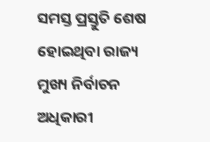ସମସ୍ତ ପ୍ରସ୍ତୁତି ଶେଷ ହୋଇଥିବା ରାଜ୍ୟ ମୁଖ୍ୟ ନିର୍ବାଚନ ଅଧିକାରୀ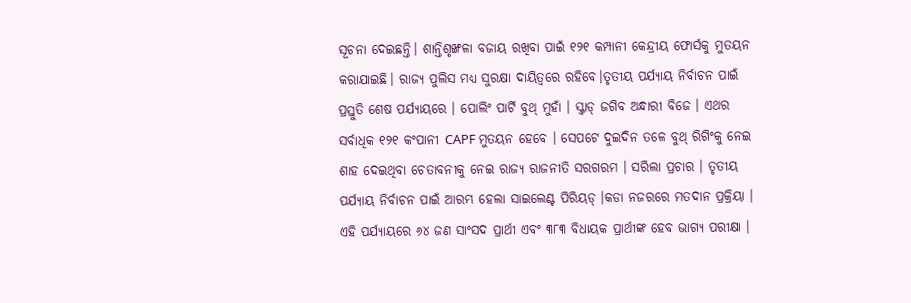ସୂଚନା ଦେଇଛନ୍ତି। ଶାନ୍ତିଶୃଙ୍ଖଳା ବଜାୟ ରଖିବା ପାଇଁ ୧୨୧ କମ୍ପାନୀ କେନ୍ଦ୍ରୀୟ ଫୋର୍ସକୁ ମୁତୟନ କରାଯାଇଛି। ରାଜ୍ୟ ପୁଲିସ ମଧ୍ୟ ସୁରକ୍ଷା ଦାୟିତ୍ୱରେ ରହିବେ।ତୃତୀୟ ପର୍ଯ୍ୟାୟ ନିର୍ବାଚନ ପାଇଁ ପ୍ରସ୍ତୁତି ଶେଷ ପର୍ଯ୍ୟାୟରେ । ପୋଲିଂ ପାର୍ଟି ବୁଥ୍ ମୁହାଁ । ସ୍କ୍ୱାଡ୍ ଜଗିବ ଅନ୍ଧାରୀ ବିଜେ । ଏଥର ସର୍ବାଧିକ ୧୨୧ କଂପାନୀ CAPF ମୁତୟନ ହେବେ । ସେପଟେ ଦୁଇଦିନ ତଳେ ବୁଥ୍ ରିଗିଂକୁ ନେଇ ଶାହ ଦେଇଥିବା ଚେତାବନୀକୁ ନେଇ ରାଜ୍ୟ ରାଜନୀତି ସରଗରମ । ସରିଲା ପ୍ରଚାର । ତୃତୀୟ ପର୍ଯ୍ୟାୟ ନିର୍ବାଚନ ପାଇଁ ଆରମ୍ଭ ହେଲା ସାଇଲେଣ୍ଟ ପିରିୟଡ୍ ।କଡା ନଜରରେ ମତଦାନ ପ୍ରକ୍ରିୟା । ଏହି ପର୍ଯ୍ୟାୟରେ ୬୪ ଜଣ ସାଂସଦ ପ୍ରାର୍ଥୀ ଏବଂ ୩୮୩ ବିଧାୟକ ପ୍ରାର୍ଥୀଙ୍କ ହେବ ଭାଗ୍ୟ ପରୀକ୍ଷା ।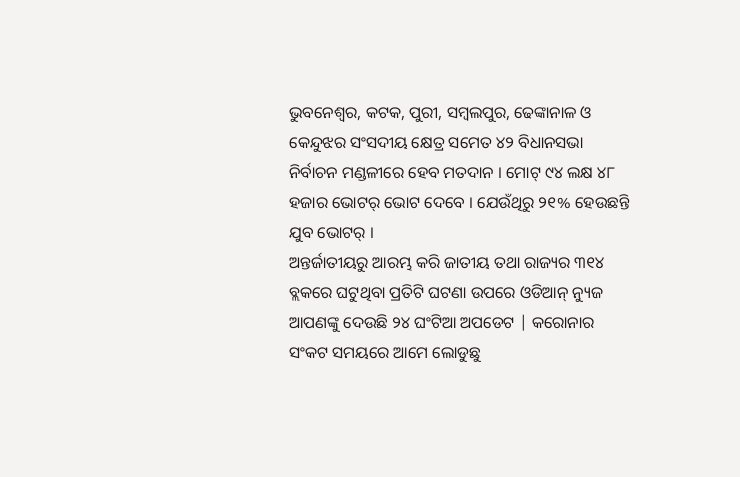ଭୁବନେଶ୍ୱର, କଟକ, ପୁରୀ, ସମ୍ବଲପୁର, ଢେଙ୍କାନାଳ ଓ କେନ୍ଦୁଝର ସଂସଦୀୟ କ୍ଷେତ୍ର ସମେତ ୪୨ ବିଧାନସଭା ନିର୍ବାଚନ ମଣ୍ଡଳୀରେ ହେବ ମତଦାନ । ମୋଟ୍ ୯୪ ଲକ୍ଷ ୪୮ ହଜାର ଭୋଟର୍ ଭୋଟ ଦେବେ । ଯେଉଁଥିରୁ ୨୧% ହେଉଛନ୍ତି ଯୁବ ଭୋଟର୍ ।
ଅନ୍ତର୍ଜାତୀୟରୁ ଆରମ୍ଭ କରି ଜାତୀୟ ତଥା ରାଜ୍ୟର ୩୧୪ ବ୍ଲକରେ ଘଟୁଥିବା ପ୍ରତିଟି ଘଟଣା ଉପରେ ଓଡିଆନ୍ ନ୍ୟୁଜ ଆପଣଙ୍କୁ ଦେଉଛି ୨୪ ଘଂଟିଆ ଅପଡେଟ | କରୋନାର ସଂକଟ ସମୟରେ ଆମେ ଲୋଡୁଛୁ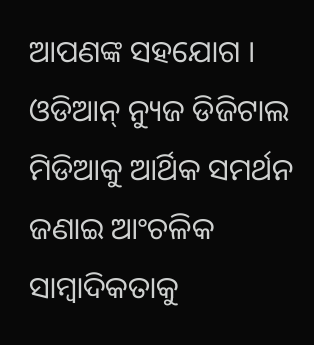ଆପଣଙ୍କ ସହଯୋଗ । ଓଡିଆନ୍ ନ୍ୟୁଜ ଡିଜିଟାଲ ମିଡିଆକୁ ଆର୍ଥିକ ସମର୍ଥନ ଜଣାଇ ଆଂଚଳିକ ସାମ୍ବାଦିକତାକୁ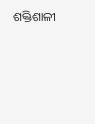ଶକ୍ତିଶାଳୀ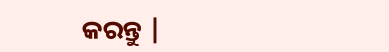କରନ୍ତୁ |